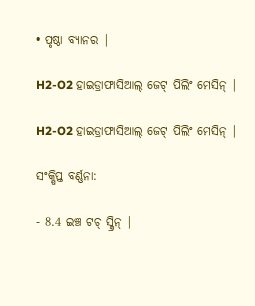• ପୃଷ୍ଠା ବ୍ୟାନର |

H2-O2 ହାଇଡ୍ରାଫାସିଆଲ୍ ଜେଟ୍ ପିଲିଂ ମେସିନ୍ |

H2-O2 ହାଇଡ୍ରାଫାସିଆଲ୍ ଜେଟ୍ ପିଲିଂ ମେସିନ୍ |

ସଂକ୍ଷିପ୍ତ ବର୍ଣ୍ଣନା:

- 8.4 ଇଞ୍ଚ ଟଚ୍ ସ୍କ୍ରିନ୍ |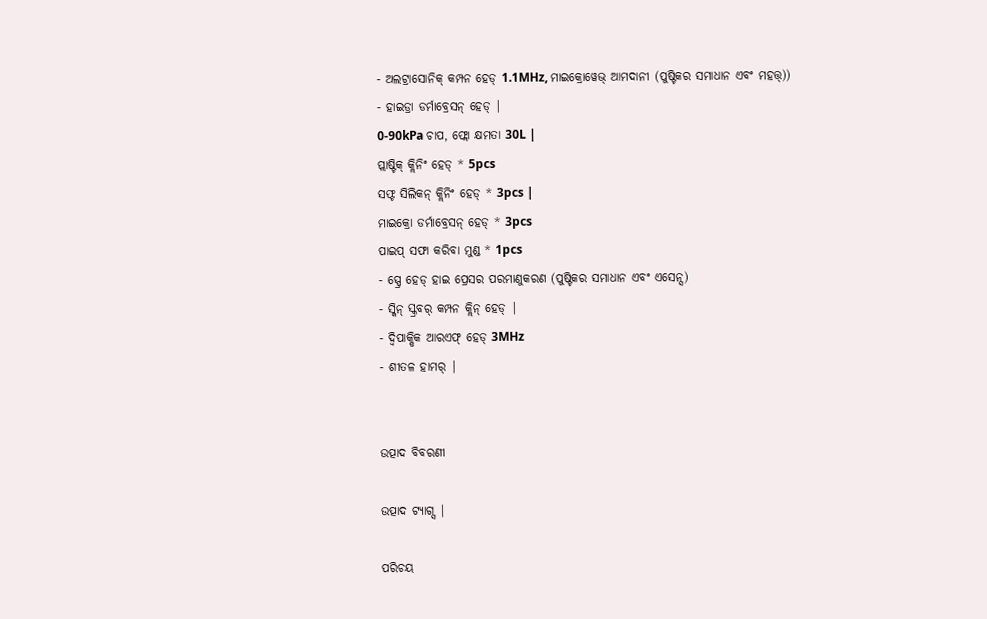- ଅଲଟ୍ରାସୋନିକ୍ କମ୍ପନ ହେଡ୍ 1.1MHz, ମାଇକ୍ରୋୱେଭ୍ ଆମଦାନୀ (ପୁଷ୍ଟିକର ସମାଧାନ ଏବଂ ମହତ୍ତ୍))
- ହାଇଡ୍ରା ଡର୍ମାବ୍ରେସନ୍ ହେଡ୍ |
0-90kPa ଚାପ, ଫ୍ଲୋ କ୍ଷମତା 30L |
ପ୍ଲାଷ୍ଟିକ୍ କ୍ଲିନିଂ ହେଡ୍ * 5pcs
ସଫ୍ଟ ସିଲିକନ୍ କ୍ଲିନିଂ ହେଡ୍ * 3pcs |
ମାଇକ୍ରୋ ଡର୍ମାବ୍ରେସନ୍ ହେଡ୍ * 3pcs
ପାଇପ୍ ସଫା କରିବା ମୁଣ୍ଡ * 1pcs
- ସ୍ପ୍ରେ ହେଡ୍ ହାଇ ପ୍ରେସର ପରମାଣୁକରଣ (ପୁଷ୍ଟିକର ସମାଧାନ ଏବଂ ଏସେନ୍ସ)
- ସ୍କିନ୍ ସ୍କ୍ରବର୍ କମ୍ପନ କ୍ଲିନ୍ ହେଡ୍ |
- ଦ୍ୱିପାକ୍ଷିକ ଆରଏଫ୍ ହେଡ୍ 3MHz
- ଶୀତଳ ହାମର୍ |


ଉତ୍ପାଦ ବିବରଣୀ

ଉତ୍ପାଦ ଟ୍ୟାଗ୍ସ |

ପରିଚୟ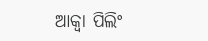ଆକ୍ୱା ପିଲିଂ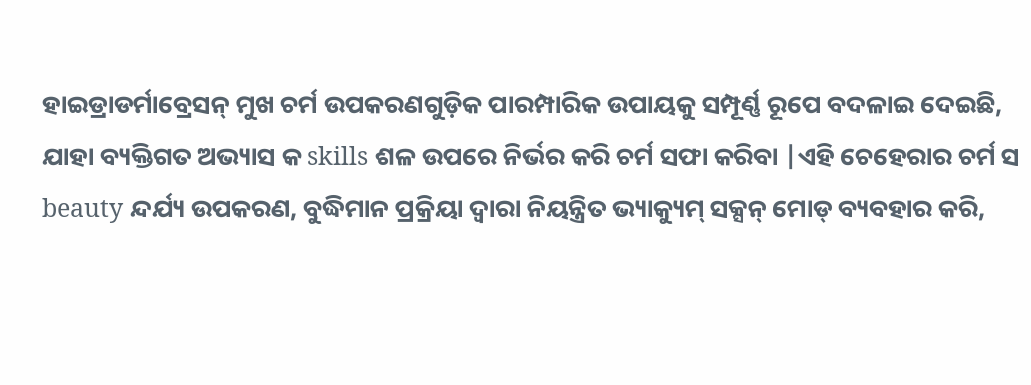ହାଇଡ୍ରାଡର୍ମାବ୍ରେସନ୍ ମୁଖ ଚର୍ମ ଉପକରଣଗୁଡ଼ିକ ପାରମ୍ପାରିକ ଉପାୟକୁ ସମ୍ପୂର୍ଣ୍ଣ ରୂପେ ବଦଳାଇ ଦେଇଛି, ଯାହା ବ୍ୟକ୍ତିଗତ ଅଭ୍ୟାସ କ skills ଶଳ ଉପରେ ନିର୍ଭର କରି ଚର୍ମ ସଫା କରିବା |ଏହି ଚେହେରାର ଚର୍ମ ସ beauty ନ୍ଦର୍ଯ୍ୟ ଉପକରଣ, ବୁଦ୍ଧିମାନ ପ୍ରକ୍ରିୟା ଦ୍ୱାରା ନିୟନ୍ତ୍ରିତ ଭ୍ୟାକ୍ୟୁମ୍ ସକ୍ସନ୍ ମୋଡ୍ ବ୍ୟବହାର କରି,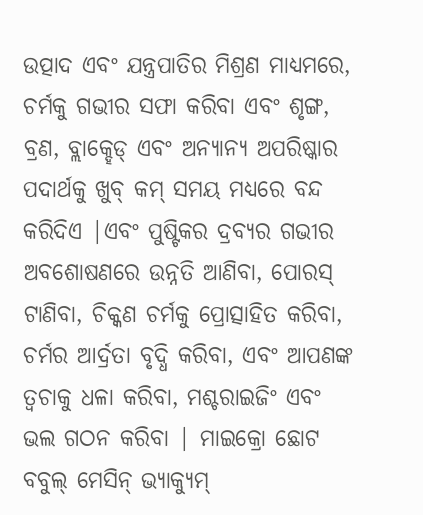ଉତ୍ପାଦ ଏବଂ ଯନ୍ତ୍ରପାତିର ମିଶ୍ରଣ ମାଧ୍ୟମରେ, ଚର୍ମକୁ ଗଭୀର ସଫା କରିବା ଏବଂ ଶୃଙ୍ଗ, ବ୍ରଣ, ବ୍ଲାକ୍ହେଡ୍ ଏବଂ ଅନ୍ୟାନ୍ୟ ଅପରିଷ୍କାର ପଦାର୍ଥକୁ ଖୁବ୍ କମ୍ ସମୟ ମଧ୍ୟରେ ବନ୍ଦ କରିଦିଏ |ଏବଂ ପୁଷ୍ଟିକର ଦ୍ରବ୍ୟର ଗଭୀର ଅବଶୋଷଣରେ ଉନ୍ନତି ଆଣିବା, ପୋରସ୍ ଟାଣିବା, ଚିକ୍କଣ ଚର୍ମକୁ ପ୍ରୋତ୍ସାହିତ କରିବା, ଚର୍ମର ଆର୍ଦ୍ରତା ବୃଦ୍ଧି କରିବା, ଏବଂ ଆପଣଙ୍କ ତ୍ୱଚାକୁ ଧଳା କରିବା, ମଶ୍ଚରାଇଜିଂ ଏବଂ ଭଲ ଗଠନ କରିବା | ମାଇକ୍ରୋ ଛୋଟ ବବୁଲ୍ ମେସିନ୍ ଭ୍ୟାକ୍ୟୁମ୍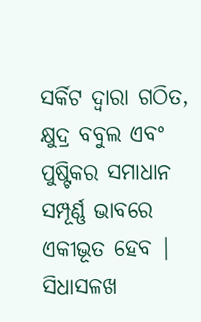ସର୍କିଟ ଦ୍ୱାରା ଗଠିତ, କ୍ଷୁଦ୍ର ବବୁଲ ଏବଂ ପୁଷ୍ଟିକର ସମାଧାନ ସମ୍ପୂର୍ଣ୍ଣ ଭାବରେ ଏକୀଭୂତ ହେବ | ସିଧାସଳଖ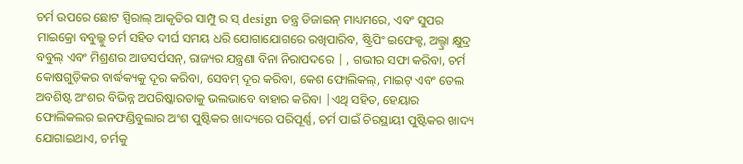ଚର୍ମ ଉପରେ ଛୋଟ ସ୍ପିରାଲ୍ ଆକୃତିର ସାମ୍ପୁ ର ସ୍ design ତନ୍ତ୍ର ଡିଜାଇନ୍ ମାଧ୍ୟମରେ, ଏବଂ ସୁପର ମାଇକ୍ରୋ ବବୁଲ୍କୁ ଚର୍ମ ସହିତ ଦୀର୍ଘ ସମୟ ଧରି ଯୋଗାଯୋଗରେ ରଖିପାରିବ, ଷ୍ଟ୍ରିପିଂ ଇଫେକ୍ଟ, ଅଲ୍ଟ୍ରା କ୍ଷୁଦ୍ର ବବୁଲ୍ ଏବଂ ମିଶ୍ରଣର ଆଡସର୍ପସନ୍, ରାଜ୍ୟର ଯନ୍ତ୍ରଣା ବିନା ନିରାପଦରେ | , ଗଭୀର ସଫା କରିବା, ଚର୍ମ କୋଷଗୁଡ଼ିକର ବାର୍ଦ୍ଧକ୍ୟକୁ ଦୂର କରିବା, ସେବମ୍ ଦୂର କରିବା, କେଶ ଫୋଲିକଲ୍, ମାଇଟ୍ ଏବଂ ତେଲ ଅବଶିଷ୍ଟ ଅଂଶର ବିଭିନ୍ନ ଅପରିଷ୍କାରତାକୁ ଭଲଭାବେ ବାହାର କରିବା |ଏଥି ସହିତ, ହେୟାର ଫୋଲିକଲର ଇନଫଣ୍ଡିବୁଲାର ଅଂଶ ପୁଷ୍ଟିକର ଖାଦ୍ୟରେ ପରିପୂର୍ଣ୍ଣ, ଚର୍ମ ପାଇଁ ଚିରସ୍ଥାୟୀ ପୁଷ୍ଟିକର ଖାଦ୍ୟ ଯୋଗାଇଥାଏ, ଚର୍ମକୁ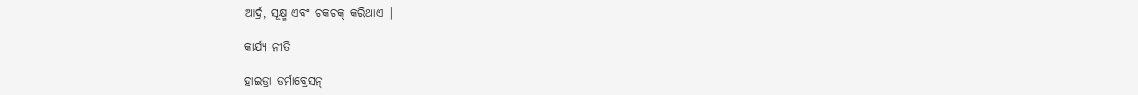ଆର୍ଦ୍ର, ସୂକ୍ଷ୍ମ ଏବଂ ଚକଚକ୍ କରିଥାଏ |

କାର୍ଯ୍ୟ ନୀତି

ହାଇଡ୍ରା ଡର୍ମାବ୍ରେସନ୍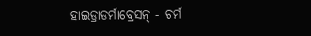ହାଇଡ୍ରାଡର୍ମାବ୍ରେସନ୍ - ଚର୍ମ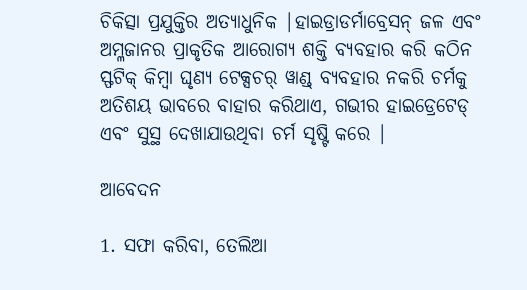ଚିକିତ୍ସା ପ୍ରଯୁକ୍ତିର ଅତ୍ୟାଧୁନିକ |ହାଇଡ୍ରାଡର୍ମାବ୍ରେସନ୍ ଜଳ ଏବଂ ଅମ୍ଳଜାନର ପ୍ରାକୃତିକ ଆରୋଗ୍ୟ ଶକ୍ତି ବ୍ୟବହାର କରି କଠିନ ସ୍ଫଟିକ୍ କିମ୍ବା ଘୃଣ୍ୟ ଟେକ୍ସଚର୍ ୱାଣ୍ଡ୍ ବ୍ୟବହାର ନକରି ଚର୍ମକୁ ଅତିଶୟ ଭାବରେ ବାହାର କରିଥାଏ, ଗଭୀର ହାଇଡ୍ରେଟେଡ୍ ଏବଂ ସୁସ୍ଥ ଦେଖାଯାଉଥିବା ଚର୍ମ ସୃଷ୍ଟି କରେ |

ଆବେଦନ

1. ସଫା କରିବା, ତେଲିଆ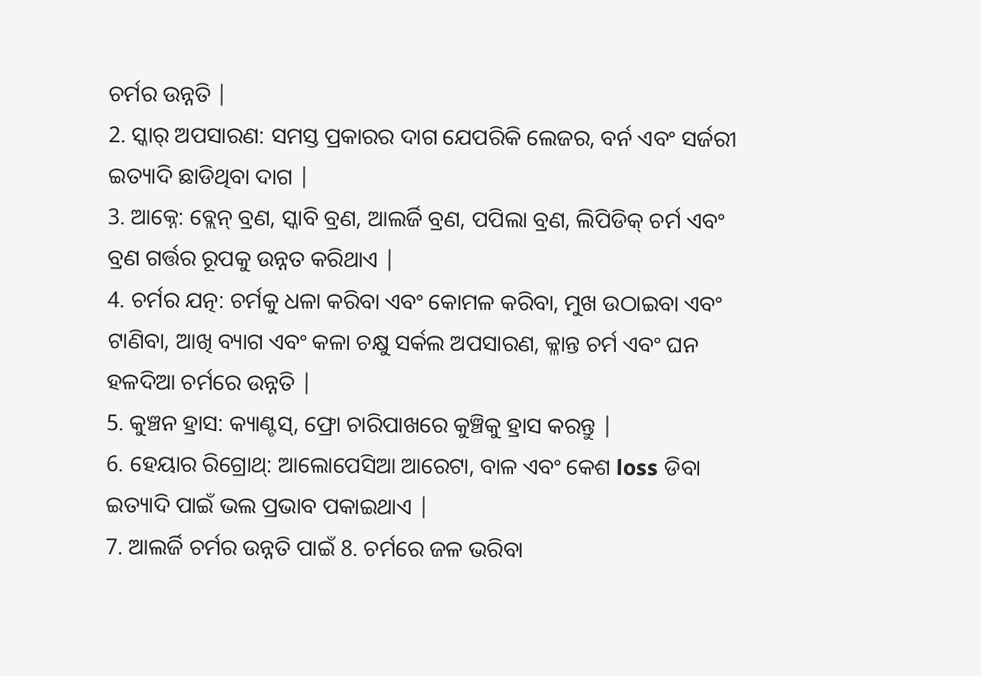ଚର୍ମର ଉନ୍ନତି |
2. ସ୍କାର୍ ଅପସାରଣ: ସମସ୍ତ ପ୍ରକାରର ଦାଗ ଯେପରିକି ଲେଜର, ବର୍ନ ଏବଂ ସର୍ଜରୀ ଇତ୍ୟାଦି ଛାଡିଥିବା ଦାଗ |
3. ଆକ୍ନେ: ବ୍ଲେନ୍ ବ୍ରଣ, ସ୍କାବି ବ୍ରଣ, ଆଲର୍ଜି ବ୍ରଣ, ପପିଲା ବ୍ରଣ, ଲିପିଡିକ୍ ଚର୍ମ ଏବଂ ବ୍ରଣ ଗର୍ତ୍ତର ରୂପକୁ ଉନ୍ନତ କରିଥାଏ |
4. ଚର୍ମର ଯତ୍ନ: ଚର୍ମକୁ ଧଳା କରିବା ଏବଂ କୋମଳ କରିବା, ମୁଖ ଉଠାଇବା ଏବଂ ଟାଣିବା, ଆଖି ବ୍ୟାଗ ଏବଂ କଳା ଚକ୍ଷୁ ସର୍କଲ ଅପସାରଣ, କ୍ଳାନ୍ତ ଚର୍ମ ଏବଂ ଘନ ହଳଦିଆ ଚର୍ମରେ ଉନ୍ନତି |
5. କୁଞ୍ଚନ ହ୍ରାସ: କ୍ୟାଣ୍ଟସ୍, ଫ୍ରୋ ଚାରିପାଖରେ କୁଞ୍ଚିକୁ ହ୍ରାସ କରନ୍ତୁ |
6. ହେୟାର ରିଗ୍ରୋଥ୍: ଆଲୋପେସିଆ ଆରେଟା, ବାଳ ଏବଂ କେଶ loss ଡିବା ଇତ୍ୟାଦି ପାଇଁ ଭଲ ପ୍ରଭାବ ପକାଇଥାଏ |
7. ଆଲର୍ଜି ଚର୍ମର ଉନ୍ନତି ପାଇଁ 8. ଚର୍ମରେ ଜଳ ଭରିବା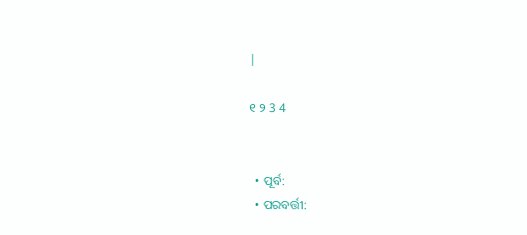|

୧ ୨ 3 4


  • ପୂର୍ବ:
  • ପରବର୍ତ୍ତୀ: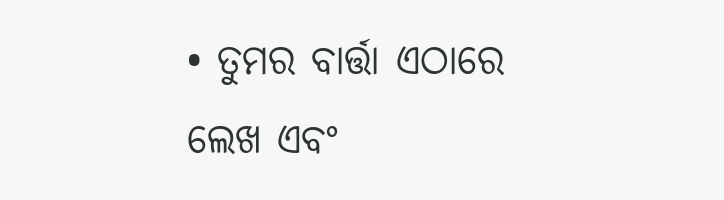• ତୁମର ବାର୍ତ୍ତା ଏଠାରେ ଲେଖ ଏବଂ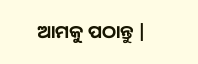ଆମକୁ ପଠାନ୍ତୁ |